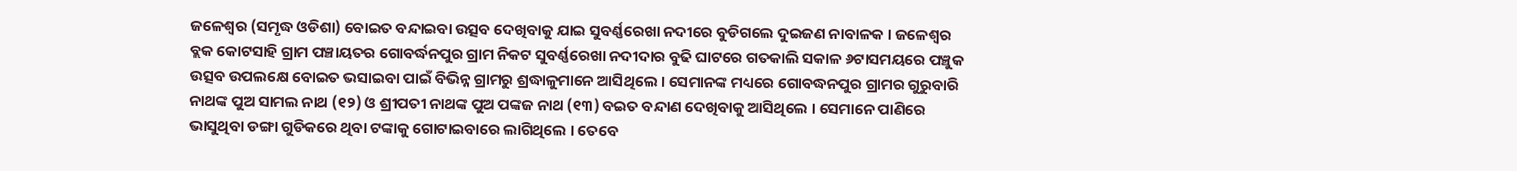ଜଳେଶ୍ୱର (ସମୃଦ୍ଧ ଓଡିଶା) ବୋଇତ ବନ୍ଦାଇବା ଉତ୍ସବ ଦେଖିବାକୁ ଯାଇ ସୁବର୍ଣ୍ଣରେଖା ନଦୀରେ ବୁଡିଗଲେ ଦୁଇଜଣ ନାବାଳକ । ଜଳେଶ୍ୱର ବ୍ଲକ କୋଟସାହି ଗ୍ରାମ ପଞ୍ଚାୟତର ଗୋବର୍ଦ୍ଧନପୁର ଗ୍ରାମ ନିକଟ ସୁବର୍ଣ୍ଣରେଖା ନଦୀଦାର ବୁଢି ଘାଟରେ ଗତକାଲି ସକାଳ ୬ଟାସମୟରେ ପଞ୍ଚୁକ ଉତ୍ସବ ଉପଲକ୍ଷେ ବୋଇତ ଭସାଇବା ପାଇଁ ବିଭିନ୍ନ ଗ୍ରାମରୁ ଶ୍ରଦ୍ଧାଳୁମାନେ ଆସିଥିଲେ । ସେମାନଙ୍କ ମଧ୍ୟରେ ଗୋବଦ୍ଧନପୁର ଗ୍ରାମର ଗୁରୁବାରି ନାଥଙ୍କ ପୁଅ ସାମଲ ନାଥ (୧୨) ଓ ଶ୍ରୀପତୀ ନାଥଙ୍କ ପୁଅ ପଙ୍କଜ ନାଥ (୧୩) ବଇତ ବନ୍ଦାଣ ଦେଖିବାକୁ ଆସିଥିଲେ । ସେମାନେ ପାଣିରେ ଭାସୁଥିବା ଡଙ୍ଗା ଗୁଡିକରେ ଥିବା ଟଙ୍କାକୁ ଗୋଟାଇବାରେ ଲାଗିଥିଲେ । ତେବେ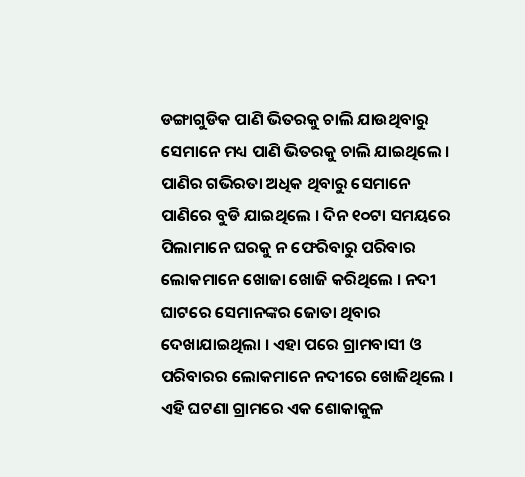ଡଙ୍ଗାଗୁଡିକ ପାଣି ଭିତରକୁ ଚାଲି ଯାଉଥିବାରୁ ସେମାନେ ମଧ୍ୟ ପାଣି ଭିତରକୁ ଚାଲି ଯାଇଥିଲେ । ପାଣିର ଗଭିରତା ଅଧିକ ଥିବାରୁ ସେମାନେ ପାଣିରେ ବୁଡି ଯାଇଥିଲେ । ଦିନ ୧୦ଟା ସମୟରେ ପିଲାମାନେ ଘରକୁ ନ ଫେରିବାରୁ ପରିବାର ଲୋକମାନେ ଖୋଜା ଖୋଜି କରିଥିଲେ । ନଦୀ ଘାଟରେ ସେମାନଙ୍କର ଜୋତା ଥିବାର ଦେଖାଯାଇଥିଲା । ଏହା ପରେ ଗ୍ରାମବାସୀ ଓ ପରିବାରର ଲୋକମାନେ ନଦୀରେ ଖୋଜିଥିଲେ । ଏହି ଘଟଣା ଗ୍ରାମରେ ଏକ ଶୋକାକୁଳ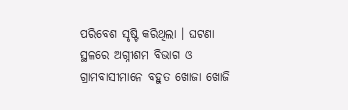ପରିବେଶ ସୃଷ୍ଟି କରିଥିଲା । ଘଟଣା ସ୍ଥଳରେ ଅଗ୍ନୀଶମ ବିଭାଗ ଓ ଗ୍ରାମବାସୀମାନେ ବହୁତ ଖୋଜା ଖୋଜି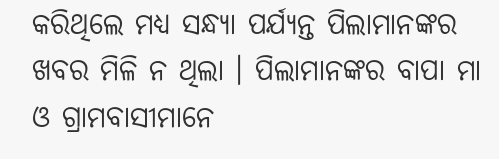କରିଥିଲେ ମଧ୍ୟ ସନ୍ଧ୍ୟା ପର୍ଯ୍ୟନ୍ତ ପିଲାମାନଙ୍କର ଖବର ମିଳି ନ ଥିଲା । ପିଲାମାନଙ୍କର ବାପା ମା ଓ ଗ୍ରାମବାସୀମାନେ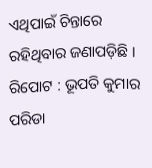ଏଥିପାଇଁ ଚିନ୍ତାରେ ରହିଥିବାର ଜଣାପଡ଼ିଛି ।
ରିପୋଟ : ଭୂପତି କୁମାର ପରିଡା